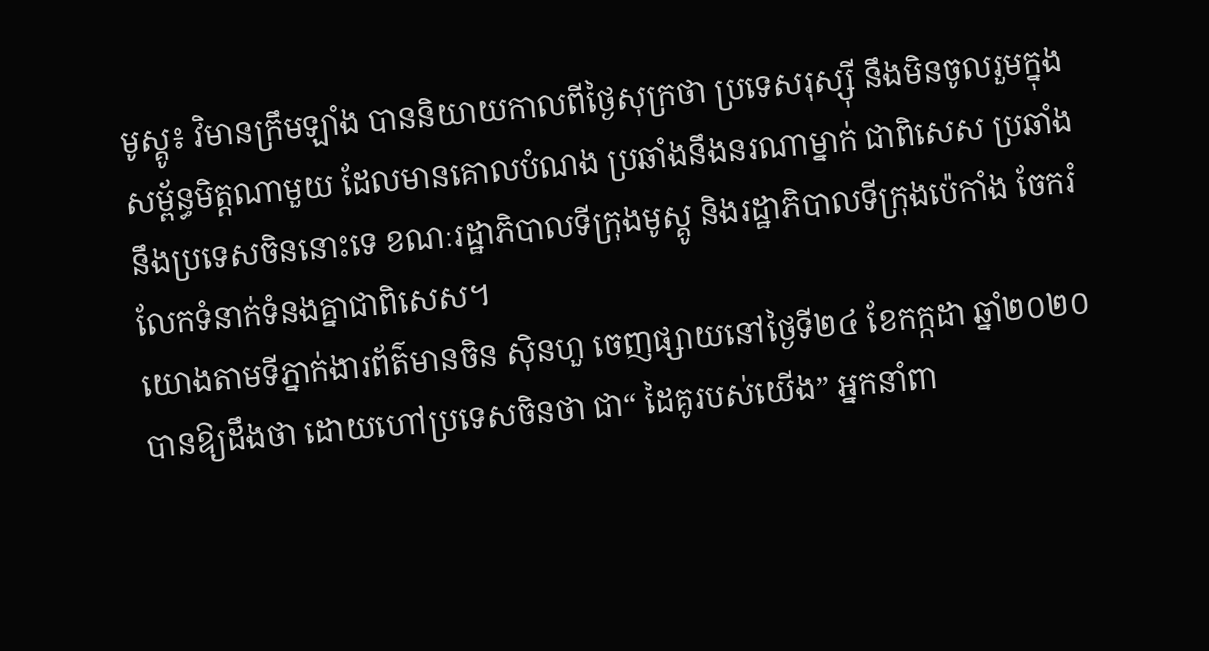មូស្គូ៖ វិមានក្រឹមឡាំង បាននិយាយកាលពីថ្ងៃសុក្រថា ប្រទេសរុស្ស៊ី នឹងមិនចូលរួមក្នុងសម្ព័ន្ធមិត្តណាមួយ ដែលមានគោលបំណង ប្រឆាំងនឹងនរណាម្នាក់ ជាពិសេស ប្រឆាំងនឹងប្រទេសចិននោះទេ ខណៈរដ្ឋាភិបាលទីក្រុងមូស្គូ និងរដ្ឋាភិបាលទីក្រុងប៉េកាំង ចែករំលែកទំនាក់ទំនងគ្នាជាពិសេស។
យោងតាមទីភ្នាក់ងារព័ត៌មានចិន ស៊ិនហួ ចេញផ្សាយនៅថ្ងៃទី២៤ ខែកក្កដា ឆ្នាំ២០២០ បានឱ្យដឹងថា ដោយហៅប្រទេសចិនថា ជា“ ដៃគូរបស់យើង” អ្នកនាំពា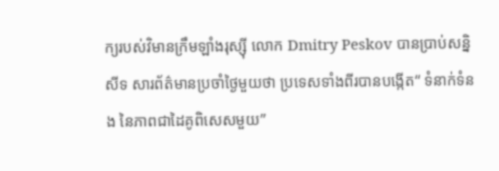ក្យរបស់វិមានក្រឹមឡាំងរុស្ស៊ី លោក Dmitry Peskov បានប្រាប់សន្និសីទ សារព័ត៌មានប្រចាំថ្ងៃមួយថា ប្រទេសទាំងពីរបានបង្កើត“ ទំនាក់ទំនង នៃភាពជាដៃគូពិសេសមួយ”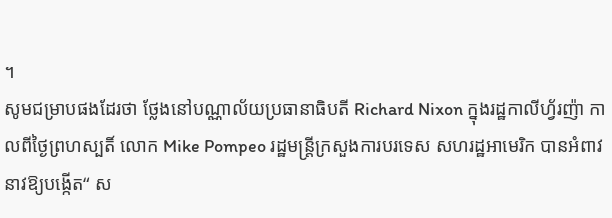។
សូមជម្រាបផងដែរថា ថ្លែងនៅបណ្ណាល័យប្រធានាធិបតី Richard Nixon ក្នុងរដ្ឋកាលីហ្វ័រញ៉ា កាលពីថ្ងៃព្រហស្បតិ៍ លោក Mike Pompeo រដ្ឋមន្រ្តីក្រសួងការបរទេស សហរដ្ឋអាមេរិក បានអំពាវនាវឱ្យបង្កើត“ ស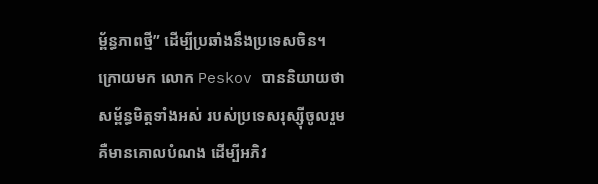ម្ព័ន្ធភាពថ្មី” ដើម្បីប្រឆាំងនឹងប្រទេសចិន។
ក្រោយមក លោក Peskov បាននិយាយថា សម្ព័ន្ធមិត្តទាំងអស់ របស់ប្រទេសរុស្ស៊ីចូលរួម គឺមានគោលបំណង ដើម្បីអភិវ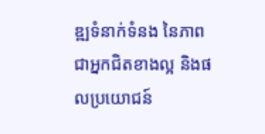ឌ្ឍទំនាក់ទំនង នៃភាពជាអ្នកជិតខាងល្អ និងផលប្រយោជន៍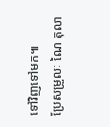ទៅវិញទៅមក៕
ប្រែសម្រួលៈ ណៃ តុលា